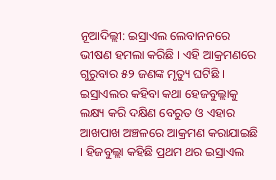ନୂଆଦିଲ୍ଲୀ: ଇସ୍ରାଏଲ ଲେବାନନରେ ଭୀଷଣ ହମଲା କରିଛି । ଏହି ଆକ୍ରମଣରେ ଗୁରୁବାର ୫୨ ଜଣଙ୍କ ମୃତ୍ୟୁ ଘଟିଛି । ଇସ୍ରାଏଲର କହିବା କଥା ହେଜବୁଲ୍ଲାକୁ ଲକ୍ଷ୍ୟ କରି ଦକ୍ଷିଣ ବେରୁତ ଓ ଏହାର ଆଖପାଖ ଅଞ୍ଚଳରେ ଆକ୍ରମଣ କରାଯାଇଛି । ହିଜବୁଲ୍ଲା କହିଛି ପ୍ରଥମ ଥର ଇସ୍ରାଏଲ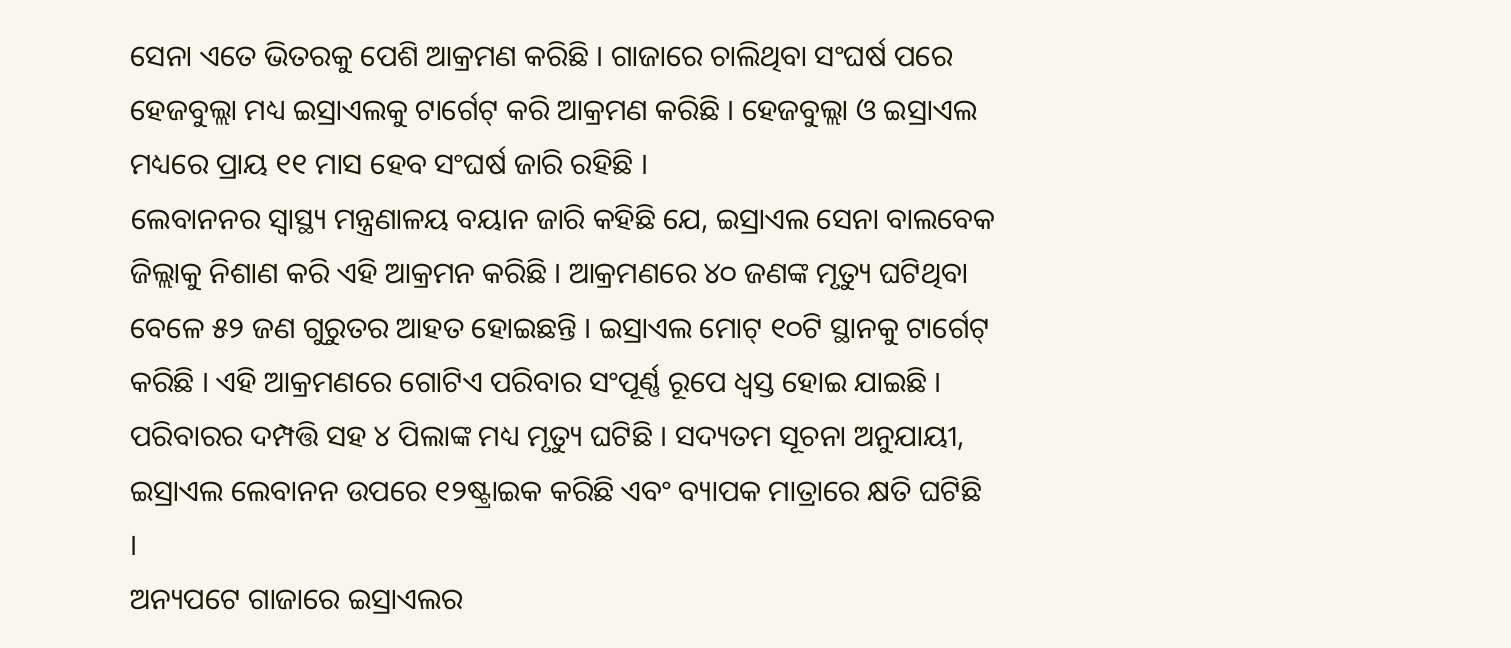ସେନା ଏତେ ଭିତରକୁ ପେଶି ଆକ୍ରମଣ କରିଛି । ଗାଜାରେ ଚାଲିଥିବା ସଂଘର୍ଷ ପରେ ହେଜବୁଲ୍ଲା ମଧ୍ୟ ଇସ୍ରାଏଲକୁ ଟାର୍ଗେଟ୍ କରି ଆକ୍ରମଣ କରିଛି । ହେଜବୁଲ୍ଲା ଓ ଇସ୍ରାଏଲ ମଧ୍ୟରେ ପ୍ରାୟ ୧୧ ମାସ ହେବ ସଂଘର୍ଷ ଜାରି ରହିଛି ।
ଲେବାନନର ସ୍ୱାସ୍ଥ୍ୟ ମନ୍ତ୍ରଣାଳୟ ବୟାନ ଜାରି କହିଛି ଯେ, ଇସ୍ରାଏଲ ସେନା ବାଲବେକ ଜିଲ୍ଲାକୁ ନିଶାଣ କରି ଏହି ଆକ୍ରମନ କରିଛି । ଆକ୍ରମଣରେ ୪୦ ଜଣଙ୍କ ମୃତ୍ୟୁ ଘଟିଥିବା ବେଳେ ୫୨ ଜଣ ଗୁରୁତର ଆହତ ହୋଇଛନ୍ତି । ଇସ୍ରାଏଲ ମୋଟ୍ ୧୦ଟି ସ୍ଥାନକୁ ଟାର୍ଗେଟ୍ କରିଛି । ଏହି ଆକ୍ରମଣରେ ଗୋଟିଏ ପରିବାର ସଂପୂର୍ଣ୍ଣ ରୂପେ ଧ୍ୱସ୍ତ ହୋଇ ଯାଇଛି । ପରିବାରର ଦମ୍ପତ୍ତି ସହ ୪ ପିଲାଙ୍କ ମଧ୍ୟ ମୃତ୍ୟୁ ଘଟିଛି । ସଦ୍ୟତମ ସୂଚନା ଅନୁଯାୟୀ, ଇସ୍ରାଏଲ ଲେବାନନ ଉପରେ ୧୨ଷ୍ଟ୍ରାଇକ କରିଛି ଏବଂ ବ୍ୟାପକ ମାତ୍ରାରେ କ୍ଷତି ଘଟିଛି ।
ଅନ୍ୟପଟେ ଗାଜାରେ ଇସ୍ରାଏଲର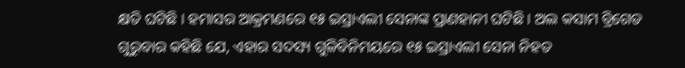କ୍ଷତି ଘଟିଛି । ହମାସର ଆକ୍ରମଣରେ ୧୫ ଇସ୍ରାଏଲୀ ସେନାଙ୍କ ପ୍ରାଣହାନୀ ଘଟିଛି । ଅଲ କସାମ ବ୍ରିଗେଡ ଗୁରୁବାର କହିଛି ଯେ, ଏହାର ସଦସ୍ୟ ଗୁଳିବିନିମୟରେ ୧୫ ଇସ୍ରାଏଲୀ ସେନା ନିହତ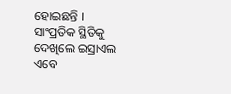ହୋଇଛନ୍ତି । ସାଂପ୍ରତିକ ସ୍ଥିତିକୁ ଦେଖିଲେ ଇସ୍ରାଏଲ ଏବେ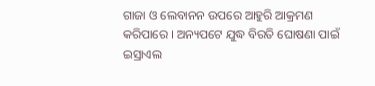ଗାଜା ଓ ଲେବାନନ ଉପରେ ଆହୁରି ଆକ୍ରମଣ କରିପାରେ । ଅନ୍ୟପଟେ ଯୁଦ୍ଧ ବିରତି ଘୋଷଣା ପାଇଁ ଇସ୍ରାଏଲ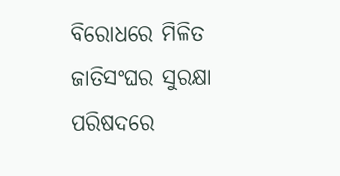ବିରୋଧରେ ମିଳିତ ଜାତିସଂଘର ସୁରକ୍ଷା ପରିଷଦରେ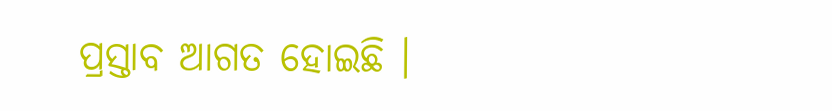ପ୍ରସ୍ତାବ ଆଗତ ହୋଇଛି ।